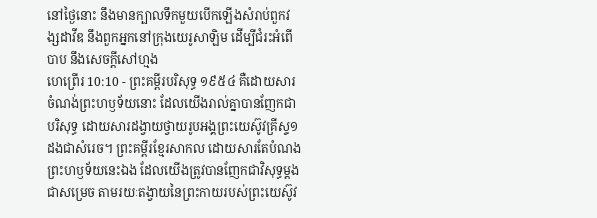នៅថ្ងៃនោះ នឹងមានក្បាលទឹកមួយបើកឡើងសំរាប់ពួកវង្សដាវីឌ នឹងពួកអ្នកនៅក្រុងយេរូសាឡិម ដើម្បីជំរះអំពើបាប នឹងសេចក្ដីសៅហ្មង
ហេព្រើរ 10:10 - ព្រះគម្ពីរបរិសុទ្ធ ១៩៥៤ គឺដោយសារចំណង់ព្រះហឫទ័យនោះ ដែលយើងរាល់គ្នាបានញែកជាបរិសុទ្ធ ដោយសារដង្វាយថ្វាយរូបអង្គព្រះយេស៊ូវគ្រីស្ទ១ដងជាសំរេច។ ព្រះគម្ពីរខ្មែរសាកល ដោយសារតែបំណងព្រះហឫទ័យនេះឯង ដែលយើងត្រូវបានញែកជាវិសុទ្ធម្ដងជាសម្រេច តាមរយៈតង្វាយនៃព្រះកាយរបស់ព្រះយេស៊ូវ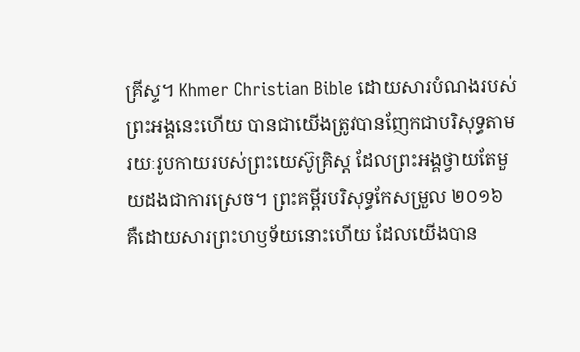គ្រីស្ទ។ Khmer Christian Bible ដោយសារបំណងរបស់ព្រះអង្គនេះហើយ បានជាយើងត្រូវបានញែកជាបរិសុទ្ធតាមរយៈរូបកាយរបស់ព្រះយេស៊ូគ្រិស្ដ ដែលព្រះអង្គថ្វាយតែមួយដងជាការស្រេច។ ព្រះគម្ពីរបរិសុទ្ធកែសម្រួល ២០១៦ គឺដោយសារព្រះហឫទ័យនោះហើយ ដែលយើងបាន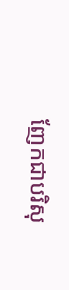ញែកជាបរិសុ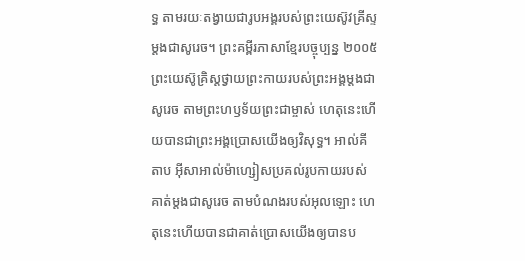ទ្ធ តាមរយៈតង្វាយជារូបអង្គរបស់ព្រះយេស៊ូវគ្រីស្ទ ម្ដងជាសូរេច។ ព្រះគម្ពីរភាសាខ្មែរបច្ចុប្បន្ន ២០០៥ ព្រះយេស៊ូគ្រិស្តថ្វាយព្រះកាយរបស់ព្រះអង្គម្ដងជាសូរេច តាមព្រះហឫទ័យព្រះជាម្ចាស់ ហេតុនេះហើយបានជាព្រះអង្គប្រោសយើងឲ្យវិសុទ្ធ។ អាល់គីតាប អ៊ីសាអាល់ម៉ាហ្សៀសប្រគល់រូបកាយរបស់គាត់ម្ដងជាសូរេច តាមបំណងរបស់អុលឡោះ ហេតុនេះហើយបានជាគាត់ប្រោសយើងឲ្យបានប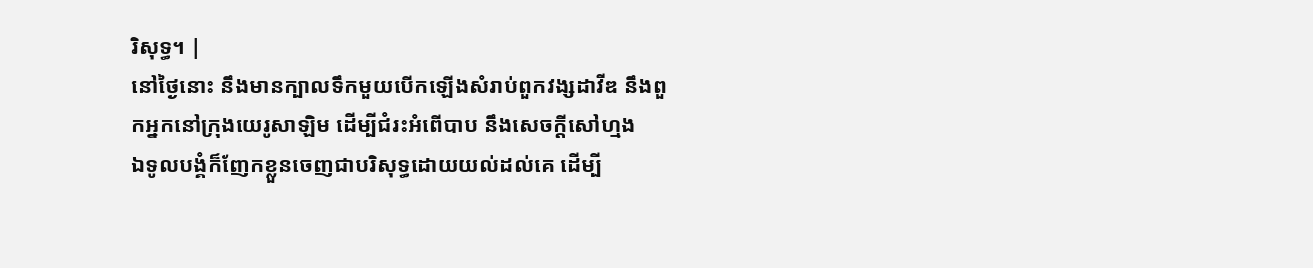រិសុទ្ធ។ |
នៅថ្ងៃនោះ នឹងមានក្បាលទឹកមួយបើកឡើងសំរាប់ពួកវង្សដាវីឌ នឹងពួកអ្នកនៅក្រុងយេរូសាឡិម ដើម្បីជំរះអំពើបាប នឹងសេចក្ដីសៅហ្មង
ឯទូលបង្គំក៏ញែកខ្លួនចេញជាបរិសុទ្ធដោយយល់ដល់គេ ដើម្បី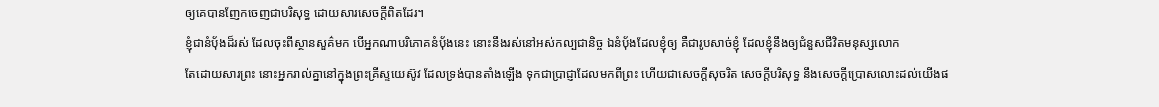ឲ្យគេបានញែកចេញជាបរិសុទ្ធ ដោយសារសេចក្ដីពិតដែរ។
ខ្ញុំជានំបុ័ងដ៏រស់ ដែលចុះពីស្ថានសួគ៌មក បើអ្នកណាបរិភោគនំបុ័ងនេះ នោះនឹងរស់នៅអស់កល្បជានិច្ច ឯនំបុ័ងដែលខ្ញុំឲ្យ គឺជារូបសាច់ខ្ញុំ ដែលខ្ញុំនឹងឲ្យជំនួសជីវិតមនុស្សលោក
តែដោយសារព្រះ នោះអ្នករាល់គ្នានៅក្នុងព្រះគ្រីស្ទយេស៊ូវ ដែលទ្រង់បានតាំងឡើង ទុកជាប្រាជ្ញាដែលមកពីព្រះ ហើយជាសេចក្ដីសុចរិត សេចក្ដីបរិសុទ្ធ នឹងសេចក្ដីប្រោសលោះដល់យើងផ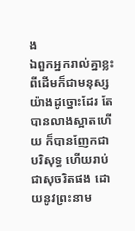ង
ឯពួកអ្នករាល់គ្នាខ្លះ ពីដើមក៏ជាមនុស្សយ៉ាងដូច្នោះដែរ តែបានលាងស្អាតហើយ ក៏បានញែកជាបរិសុទ្ធ ហើយរាប់ជាសុចរិតផង ដោយនូវព្រះនាម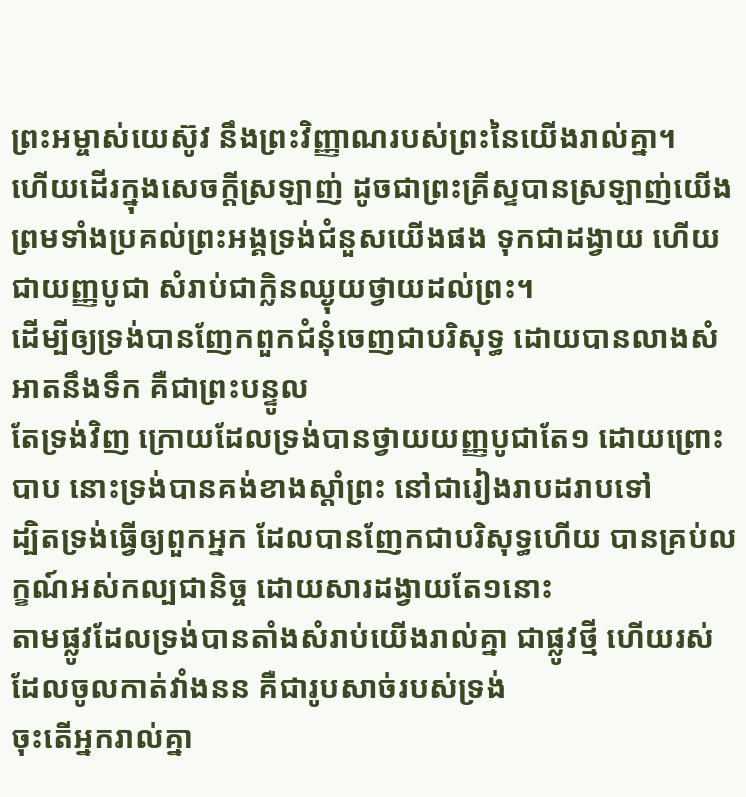ព្រះអម្ចាស់យេស៊ូវ នឹងព្រះវិញ្ញាណរបស់ព្រះនៃយើងរាល់គ្នា។
ហើយដើរក្នុងសេចក្ដីស្រឡាញ់ ដូចជាព្រះគ្រីស្ទបានស្រឡាញ់យើង ព្រមទាំងប្រគល់ព្រះអង្គទ្រង់ជំនួសយើងផង ទុកជាដង្វាយ ហើយជាយញ្ញបូជា សំរាប់ជាក្លិនឈ្ងុយថ្វាយដល់ព្រះ។
ដើម្បីឲ្យទ្រង់បានញែកពួកជំនុំចេញជាបរិសុទ្ធ ដោយបានលាងសំអាតនឹងទឹក គឺជាព្រះបន្ទូល
តែទ្រង់វិញ ក្រោយដែលទ្រង់បានថ្វាយយញ្ញបូជាតែ១ ដោយព្រោះបាប នោះទ្រង់បានគង់ខាងស្តាំព្រះ នៅជារៀងរាបដរាបទៅ
ដ្បិតទ្រង់ធ្វើឲ្យពួកអ្នក ដែលបានញែកជាបរិសុទ្ធហើយ បានគ្រប់លក្ខណ៍អស់កល្បជានិច្ច ដោយសារដង្វាយតែ១នោះ
តាមផ្លូវដែលទ្រង់បានតាំងសំរាប់យើងរាល់គ្នា ជាផ្លូវថ្មី ហើយរស់ ដែលចូលកាត់វាំងនន គឺជារូបសាច់របស់ទ្រង់
ចុះតើអ្នករាល់គ្នា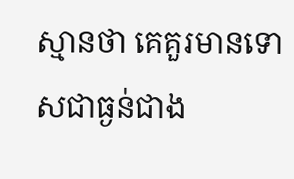ស្មានថា គេគួរមានទោសជាធ្ងន់ជាង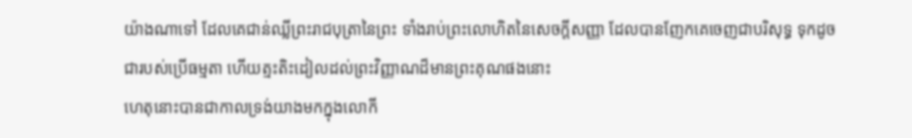យ៉ាងណាទៅ ដែលគេជាន់ឈ្លីព្រះរាជបុត្រានៃព្រះ ទាំងរាប់ព្រះលោហិតនៃសេចក្ដីសញ្ញា ដែលបានញែកគេចេញជាបរិសុទ្ធ ទុកដូចជារបស់ប្រើធម្មតា ហើយត្មះតិះដៀលដល់ព្រះវិញ្ញាណដ៏មានព្រះគុណផងនោះ
ហេតុនោះបានជាកាលទ្រង់យាងមកក្នុងលោកី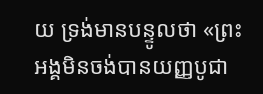យ ទ្រង់មានបន្ទូលថា «ព្រះអង្គមិនចង់បានយញ្ញបូជា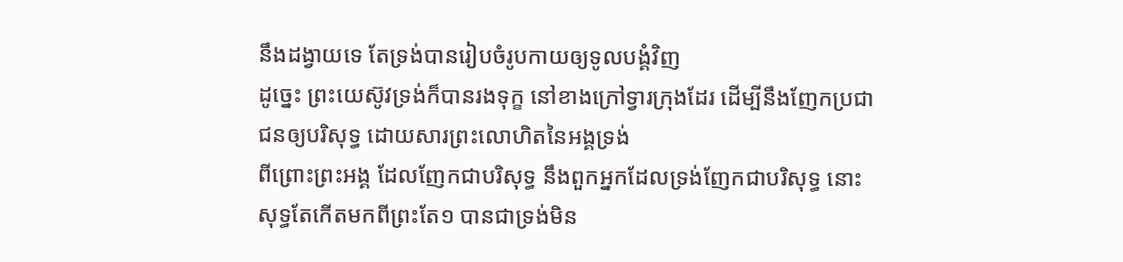នឹងដង្វាយទេ តែទ្រង់បានរៀបចំរូបកាយឲ្យទូលបង្គំវិញ
ដូច្នេះ ព្រះយេស៊ូវទ្រង់ក៏បានរងទុក្ខ នៅខាងក្រៅទ្វារក្រុងដែរ ដើម្បីនឹងញែកប្រជាជនឲ្យបរិសុទ្ធ ដោយសារព្រះលោហិតនៃអង្គទ្រង់
ពីព្រោះព្រះអង្គ ដែលញែកជាបរិសុទ្ធ នឹងពួកអ្នកដែលទ្រង់ញែកជាបរិសុទ្ធ នោះសុទ្ធតែកើតមកពីព្រះតែ១ បានជាទ្រង់មិន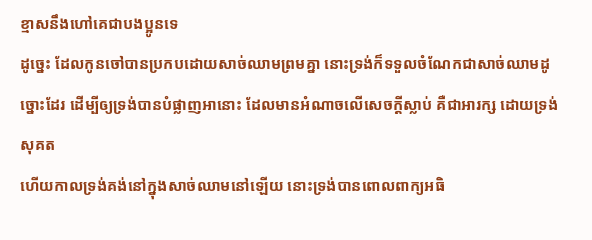ខ្មាសនឹងហៅគេជាបងប្អូនទេ
ដូច្នេះ ដែលកូនចៅបានប្រកបដោយសាច់ឈាមព្រមគ្នា នោះទ្រង់ក៏ទទួលចំណែកជាសាច់ឈាមដូច្នោះដែរ ដើម្បីឲ្យទ្រង់បានបំផ្លាញអានោះ ដែលមានអំណាចលើសេចក្ដីស្លាប់ គឺជាអារក្ស ដោយទ្រង់សុគត
ហើយកាលទ្រង់គង់នៅក្នុងសាច់ឈាមនៅឡើយ នោះទ្រង់បានពោលពាក្យអធិ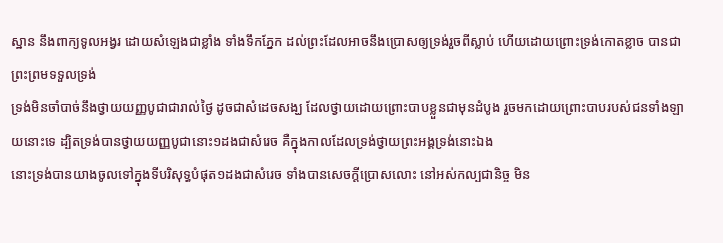ស្ឋាន នឹងពាក្យទូលអង្វរ ដោយសំឡេងជាខ្លាំង ទាំងទឹកភ្នែក ដល់ព្រះដែលអាចនឹងប្រោសឲ្យទ្រង់រួចពីស្លាប់ ហើយដោយព្រោះទ្រង់កោតខ្លាច បានជាព្រះព្រមទទួលទ្រង់
ទ្រង់មិនចាំបាច់នឹងថ្វាយយញ្ញបូជាជារាល់ថ្ងៃ ដូចជាសំដេចសង្ឃ ដែលថ្វាយដោយព្រោះបាបខ្លួនជាមុនដំបូង រួចមកដោយព្រោះបាបរបស់ជនទាំងឡាយនោះទេ ដ្បិតទ្រង់បានថ្វាយយញ្ញបូជានោះ១ដងជាសំរេច គឺក្នុងកាលដែលទ្រង់ថ្វាយព្រះអង្គទ្រង់នោះឯង
នោះទ្រង់បានយាងចូលទៅក្នុងទីបរិសុទ្ធបំផុត១ដងជាសំរេច ទាំងបានសេចក្ដីប្រោសលោះ នៅអស់កល្បជានិច្ច មិន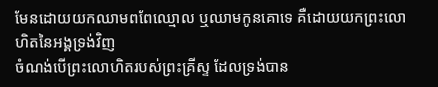មែនដោយយកឈាមពពែឈ្មោល ឬឈាមកូនគោទេ គឺដោយយកព្រះលោហិតនៃអង្គទ្រង់វិញ
ចំណង់បើព្រះលោហិតរបស់ព្រះគ្រីស្ទ ដែលទ្រង់បាន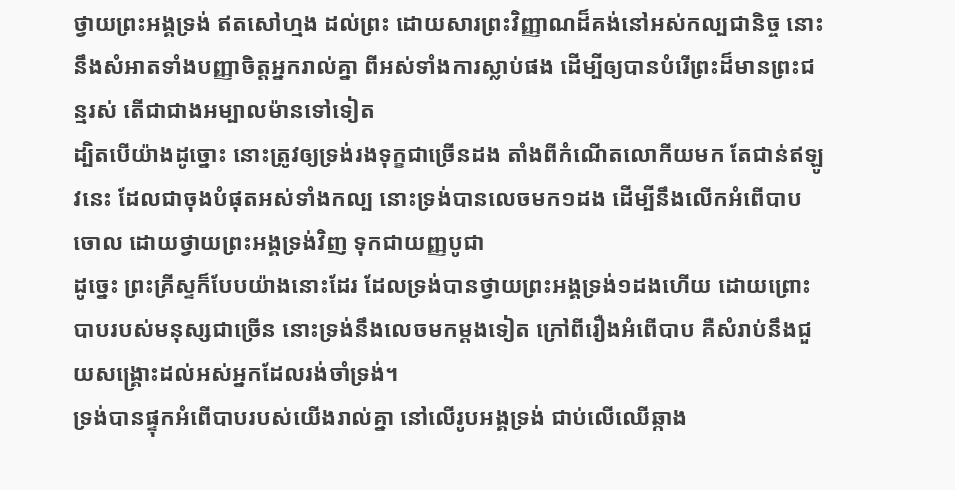ថ្វាយព្រះអង្គទ្រង់ ឥតសៅហ្មង ដល់ព្រះ ដោយសារព្រះវិញ្ញាណដ៏គង់នៅអស់កល្បជានិច្ច នោះនឹងសំអាតទាំងបញ្ញាចិត្តអ្នករាល់គ្នា ពីអស់ទាំងការស្លាប់ផង ដើម្បីឲ្យបានបំរើព្រះដ៏មានព្រះជន្មរស់ តើជាជាងអម្បាលម៉ានទៅទៀត
ដ្បិតបើយ៉ាងដូច្នោះ នោះត្រូវឲ្យទ្រង់រងទុក្ខជាច្រើនដង តាំងពីកំណើតលោកីយមក តែជាន់ឥឡូវនេះ ដែលជាចុងបំផុតអស់ទាំងកល្ប នោះទ្រង់បានលេចមក១ដង ដើម្បីនឹងលើកអំពើបាបចោល ដោយថ្វាយព្រះអង្គទ្រង់វិញ ទុកជាយញ្ញបូជា
ដូច្នេះ ព្រះគ្រីស្ទក៏បែបយ៉ាងនោះដែរ ដែលទ្រង់បានថ្វាយព្រះអង្គទ្រង់១ដងហើយ ដោយព្រោះបាបរបស់មនុស្សជាច្រើន នោះទ្រង់នឹងលេចមកម្តងទៀត ក្រៅពីរឿងអំពើបាប គឺសំរាប់នឹងជួយសង្គ្រោះដល់អស់អ្នកដែលរង់ចាំទ្រង់។
ទ្រង់បានផ្ទុកអំពើបាបរបស់យើងរាល់គ្នា នៅលើរូបអង្គទ្រង់ ជាប់លើឈើឆ្កាង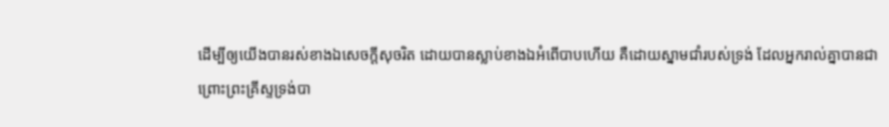ដើម្បីឲ្យយើងបានរស់ខាងឯសេចក្ដីសុចរិត ដោយបានស្លាប់ខាងឯអំពើបាបហើយ គឺដោយស្នាមជាំរបស់ទ្រង់ ដែលអ្នករាល់គ្នាបានជា
ព្រោះព្រះគ្រីស្ទទ្រង់បា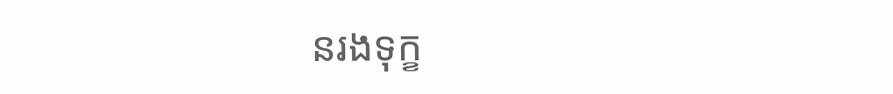នរងទុក្ខ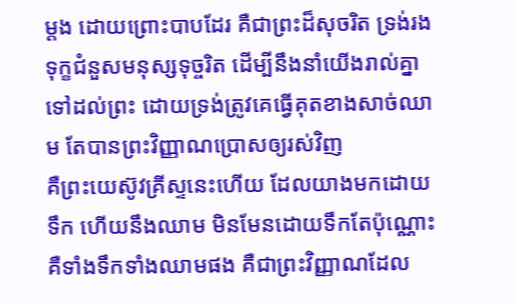ម្តង ដោយព្រោះបាបដែរ គឺជាព្រះដ៏សុចរិត ទ្រង់រងទុក្ខជំនួសមនុស្សទុច្ចរិត ដើម្បីនឹងនាំយើងរាល់គ្នាទៅដល់ព្រះ ដោយទ្រង់ត្រូវគេធ្វើគុតខាងសាច់ឈាម តែបានព្រះវិញ្ញាណប្រោសឲ្យរស់វិញ
គឺព្រះយេស៊ូវគ្រីស្ទនេះហើយ ដែលយាងមកដោយទឹក ហើយនឹងឈាម មិនមែនដោយទឹកតែប៉ុណ្ណោះ គឺទាំងទឹកទាំងឈាមផង គឺជាព្រះវិញ្ញាណដែល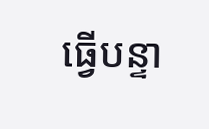ធ្វើបន្ទា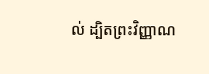ល់ ដ្បិតព្រះវិញ្ញាណ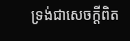ទ្រង់ជាសេចក្ដីពិត